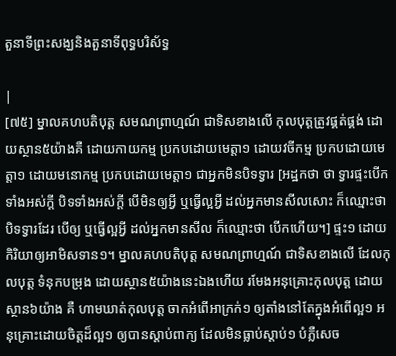តួនាទីព្រះសង្ឃនិងតួនាទីពុទ្ធបរិស័ទ្ធ

|
[៧៥] ម្នាលគហបតិបុត្ត សមណព្រាហ្មណ៍ ជាទិសខាងលើ កុលបុត្តត្រូវផ្គត់ផ្គង់ ដោយស្ថាន៥យ៉ាងគឺ ដោយកាយកម្ម ប្រកបដោយមេត្តា១ ដោយវចីកម្ម ប្រកបដោយមេត្តា១ ដោយមនោកម្ម ប្រកបដោយមេត្តា១ ជាអ្នកមិនបិទទ្វារ [អដ្ឋកថា ថា ទ្វារផ្ទះបើកទាំងអស់ក្តី បិទទាំងអស់ក្តី បើមិនឲ្យអ្វី ឬធ្វើល្អអ្វី ដល់អ្នកមានសីលសោះ ក៏ឈ្មោះថា បិទទ្វារដែរ បើឲ្យ ឬធ្វើល្អអ្វី ដល់អ្នកមានសីល ក៏ឈ្មោះថា បើកហើយ។] ផ្ទះ១ ដោយកិរិយាឲ្យអាមិសទាន១។ ម្នាលគហបតិបុត្ត សមណព្រាហ្មណ៍ ជាទិសខាងលើ ដែលកុលបុត្ត ទំនុកបម្រុង ដោយស្ថាន៥យ៉ាងនេះឯងហើយ រមែងអនុគ្រោះកុលបុត្ត ដោយស្ថាន៦យ៉ាង គឺ ហាមឃាត់កុលបុត្ត ចាកអំពើអាក្រក់១ ឲ្យតាំងនៅតែក្នុងអំពើល្អ១ អនុគ្រោះដោយចិត្តដ៏ល្អ១ ឲ្យបានស្តាប់ពាក្យ ដែលមិនធ្លាប់ស្តាប់១ បំភ្លឺសេច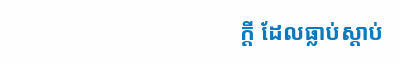ក្តី ដែលធ្លាប់ស្តាប់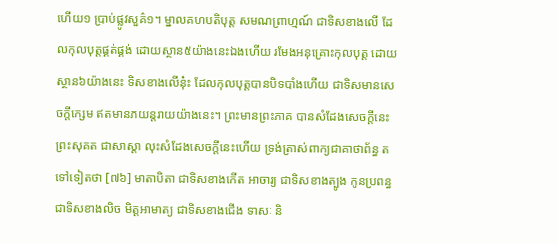ហើយ១ ប្រាប់ផ្លូវសួគ៌១។ ម្នាលគហបតិបុត្ត សមណព្រាហ្មណ៍ ជាទិសខាងលើ ដែលកុលបុត្តផ្គត់ផ្គង់ ដោយស្ថាន៥យ៉ាងនេះឯងហើយ រមែងអនុគ្រោះកុលបុត្ត ដោយស្ថាន៦យ៉ាងនេះ ទិសខាងលើនុ៎ះ ដែលកុលបុត្តបានបិទបាំងហើយ ជាទិសមានសេចក្តីក្សេម ឥតមានភយន្តរាយយ៉ាងនេះ។ ព្រះមានព្រះភាគ បានសំដែងសេចក្តីនេះ ព្រះសុគត ជាសាស្តា លុះសំដែងសេចក្តីនេះហើយ ទ្រង់ត្រាស់ពាក្យជាគាថាព័ន្ធ តទៅទៀតថា [៧៦] មាតាបិតា ជាទិសខាងកើត អាចារ្យ ជាទិសខាងត្បូង កូនប្រពន្ធ ជាទិសខាងលិច មិត្តអាមាត្យ ជាទិសខាងជើង ទាសៈ និ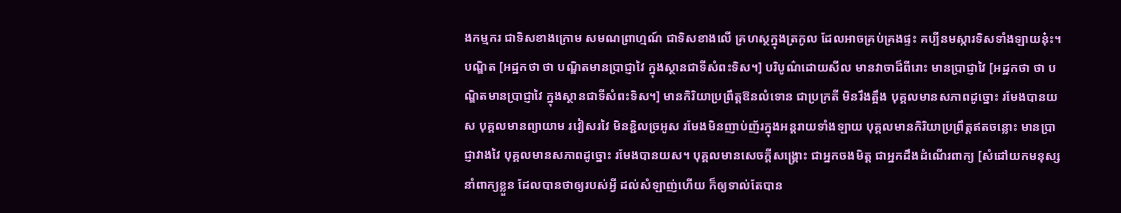ងកម្មករ ជាទិសខាងក្រោម សមណព្រាហ្មណ៍ ជាទិសខាងលើ គ្រហស្ថក្នុងត្រកូល ដែលអាចគ្រប់គ្រងផ្ទះ គប្បីនមស្ការទិសទាំងឡាយនុ៎ះ។ បណ្ឌិត [អដ្ឋកថា ថា បណ្ឌិតមានប្រាជ្ញាវៃ ក្នុងស្ថានជាទីសំពះទិស។] បរិបូណ៌ដោយសីល មានវាចាដ៏ពីរោះ មានប្រាជ្ញាវៃ [អដ្ឋកថា ថា បណ្ឌិតមានប្រាជ្ញាវៃ ក្នុងស្ថានជាទីសំពះទិស។] មានកិរិយាប្រព្រឹត្តឱនលំទោន ជាប្រក្រតី មិនរឹងត្អឹង បុគ្គលមានសភាពដូច្នោះ រមែងបានយស បុគ្គលមានព្យាយាម រវៀសរវៃ មិនខ្ជិលច្រអូស រមែងមិនញាប់ញ័រក្នុងអន្តរាយទាំងឡាយ បុគ្គលមានកិរិយាប្រព្រឹត្តឥតចន្លោះ មានប្រាជ្ញាវាងវៃ បុគ្គលមានសភាពដូច្នោះ រមែងបានយស។ បុគ្គលមានសេចក្តីសង្គ្រោះ ជាអ្នកចងមិត្ត ជាអ្នកដឹងដំណើរពាក្យ [សំដៅយកមនុស្សនាំពាក្យខ្លួន ដែលបានថាឲ្យរបស់អ្វី ដល់សំឡាញ់ហើយ ក៏ឲ្យទាល់តែបាន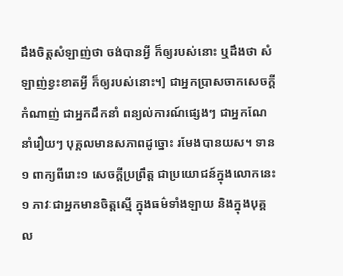ដឹងចិត្តសំឡាញ់ថា ចង់បានអ្វី ក៏ឲ្យរបស់នោះ ឬដឹងថា សំឡាញ់ខ្វះខាតអ្វី ក៏ឲ្យរបស់នោះ។] ជាអ្នកប្រាសចាកសេចក្តីកំណាញ់ ជាអ្នកដឹកនាំ ពន្យល់ការណ៍ផ្សេងៗ ជាអ្នកណែនាំរឿយៗ បុគ្គលមានសភាពដូច្នោះ រមែងបានយស។ ទាន១ ពាក្យពីរោះ១ សេចក្តីប្រព្រឹត្ត ជាប្រយោជន៍ក្នុងលោកនេះ១ ភាវៈជាអ្នកមានចិត្តស្មើ ក្នុងធម៌ទាំងឡាយ និងក្នុងបុគ្គល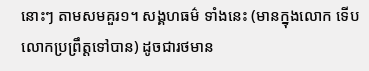នោះៗ តាមសមគួរ១។ សង្គហធម៌ ទាំងនេះ (មានក្នុងលោក ទើបលោកប្រព្រឹត្តទៅបាន) ដូចជារថមាន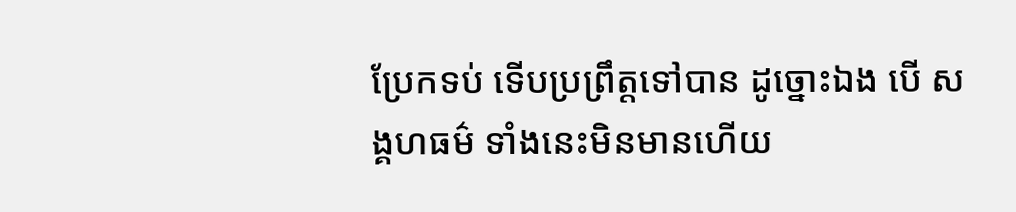ប្រែកទប់ ទើបប្រព្រឹត្តទៅបាន ដូច្នោះឯង បើ សង្គហធម៌ ទាំងនេះមិនមានហើយ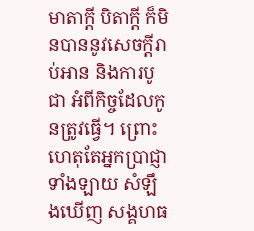មាតាក្តី បិតាក្តី ក៏មិនបាននូវសេចក្តីរាប់អាន និងការបូជា អំពីកិច្ចដែលកូនត្រូវធ្វើ។ ព្រោះហេតុតែអ្នកប្រាជ្ញាទាំងឡាយ សំឡឹងឃើញ សង្គហធ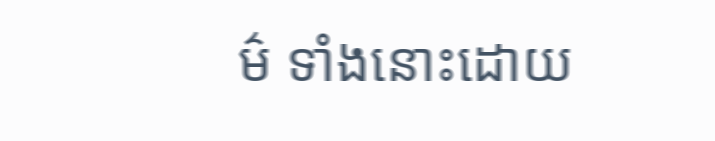ម៌ ទាំងនោះដោយ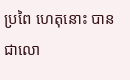ប្រពៃ ហេតុនោះ បានជាលោ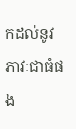កដល់នូវភាវៈជាធំផង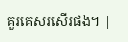គួរគេសរសើរផង។ |